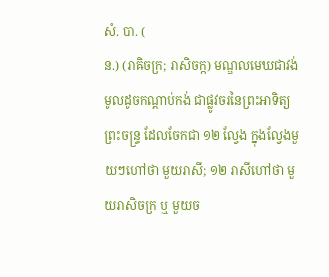សំ. បា. (
ន.) (រាឝិចក្រ; រាសិចក្ក) មណ្ឌលមេឃជាវង់មូលដូចកណ្ដាប់កង់ ជាផ្លូវចរនៃព្រះអាទិត្យព្រះចន្រ្ទ ដែលចែកជា ១២ ល្វែង ក្នុងល្វែងមួយៗហៅថា មួយរាសី; ១២ រាសីហៅថា មួយរាសិចក្រ ឬ មួយច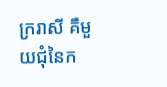ក្ររាសី គឺមួយជុំនៃក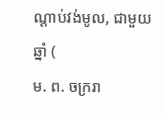ណ្ដាប់វង់មូល, ជាមួយឆ្នាំ (
ម. ព. ចក្ររា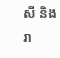សី និង រា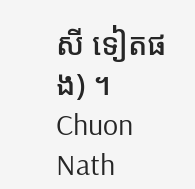សី ទៀតផង) ។
Chuon Nath